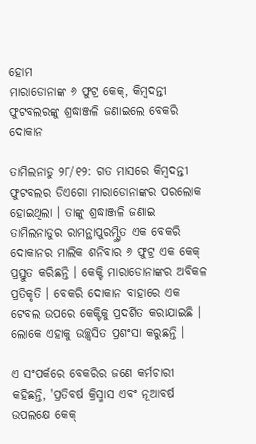ହୋମ
ମାରାଡୋନାଙ୍କ ୬ ଫୁଟ୍ର କେକ୍, କିମ୍ବଦନ୍ତୀ ଫୁଟବଲରଙ୍କୁ ଶ୍ରଦ୍ଧାଞ୍ଜଳି ଜଣାଇଲେ ବେକରି ଦୋକାନ

ତାମିଲନାଡୁ ୨୮/୧୨: ଗତ ମାସରେ କିମ୍ବଦନ୍ତୀ ଫୁଟବଲର ଡିଏଗୋ ମାରାଡୋନାଙ୍କର ପରଲୋକ ହୋଇଥିଲା । ତାଙ୍କୁ ଶ୍ରଦ୍ଧାଞ୍ଜଳି ଜଣାଇ ତାମିଲନାଡୁର ରାମନ୍ଥାପୁରମ୍ସ୍ଥିତ ଏକ ବେକରି ଦୋକାନର ମାଲିକ ଶନିବାର ୬ ଫୁଟ୍ର ଏକ କେକ୍ ପ୍ରସ୍ତୁତ କରିଛନ୍ତି । କେକ୍ଟି ମାରାଡୋନାଙ୍କର ଅବିକଳ ପ୍ରତିକୃତି । ବେକରି ଦୋକାନ ବାହାରେ ଏକ ଟେବଲ ଉପରେ କେକ୍ଟିକୁ ପ୍ରଦର୍ଶିତ କରାଯାଇଛି । ଲୋକେ ଏହାକୁ ଉଚ୍ଛ୍ୱସିତ ପ୍ରଶଂସା କରୁଛନ୍ତି ।

ଏ ସଂପର୍କରେ ବେକରିର ଜଣେ କର୍ମଚାରୀ କହିଛନ୍ତି, 'ପ୍ରତିବର୍ଷ କ୍ରିସ୍ମାସ ଏବଂ ନୂଆବର୍ଷ ଉପଲକ୍ଷେ କେକ୍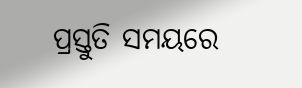ପ୍ରସ୍ତୁତି ସମୟରେ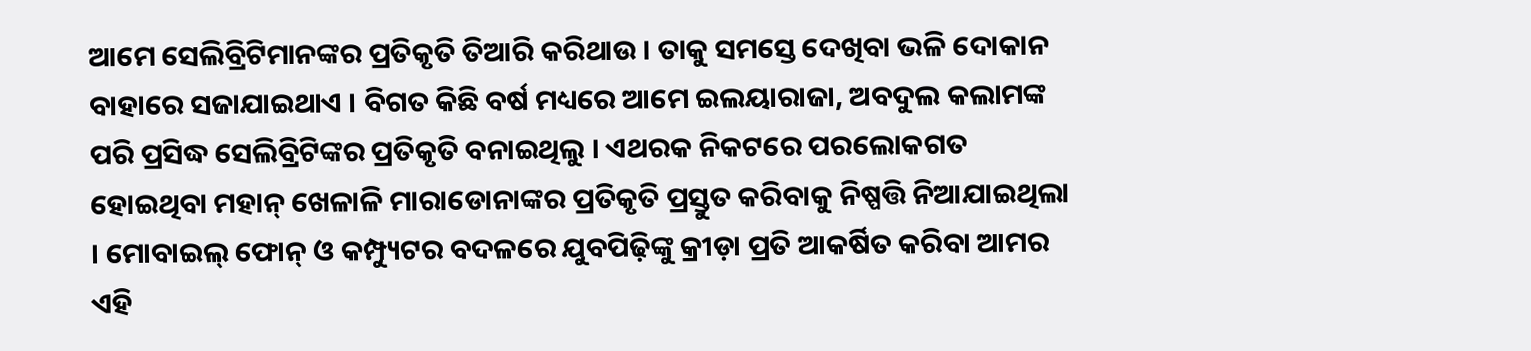ଆମେ ସେଲିବ୍ରିଟିମାନଙ୍କର ପ୍ରତିକୃତି ତିଆରି କରିଥାଉ । ତାକୁ ସମସ୍ତେ ଦେଖିବା ଭଳି ଦୋକାନ ବାହାରେ ସଜାଯାଇଥାଏ । ବିଗତ କିଛି ବର୍ଷ ମଧ୍ୟରେ ଆମେ ଇଲୟାରାଜା, ଅବଦୁଲ କଲାମଙ୍କ ପରି ପ୍ରସିଦ୍ଧ ସେଲିବ୍ରିଟିଙ୍କର ପ୍ରତିକୃତି ବନାଇଥିଲୁ । ଏଥରକ ନିକଟରେ ପରଲୋକଗତ ହୋଇଥିବା ମହାନ୍ ଖେଳାଳି ମାରାଡୋନାଙ୍କର ପ୍ରତିକୃତି ପ୍ରସ୍ତୁତ କରିବାକୁ ନିଷ୍ପତ୍ତି ନିଆଯାଇଥିଲା । ମୋବାଇଲ୍ ଫୋନ୍ ଓ କମ୍ପ୍ୟୁଟର ବଦଳରେ ଯୁବପିଢ଼ିଙ୍କୁ କ୍ରୀଡ଼ା ପ୍ରତି ଆକର୍ଷିତ କରିବା ଆମର ଏହି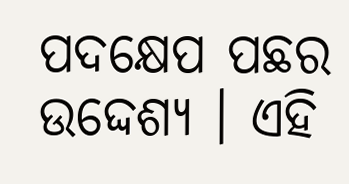ପଦକ୍ଷେପ ପଛର ଉଦ୍ଦେଶ୍ୟ । ଏହି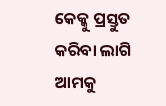କେକ୍କୁ ପ୍ରସ୍ତୁତ କରିବା ଲାଗି ଆମକୁ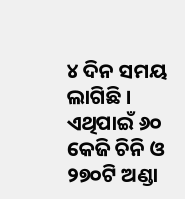୪ ଦିନ ସମୟ ଲାଗିଛି । ଏଥିପାଇଁ ୬୦ କେଜି ଚିନି ଓ ୨୭୦ଟି ଅଣ୍ଡା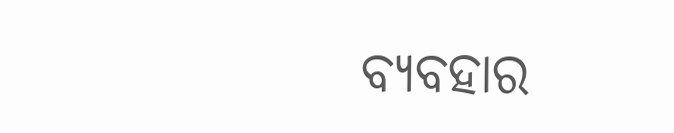ବ୍ୟବହାର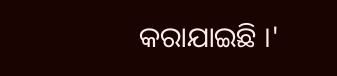କରାଯାଇଛି ।'